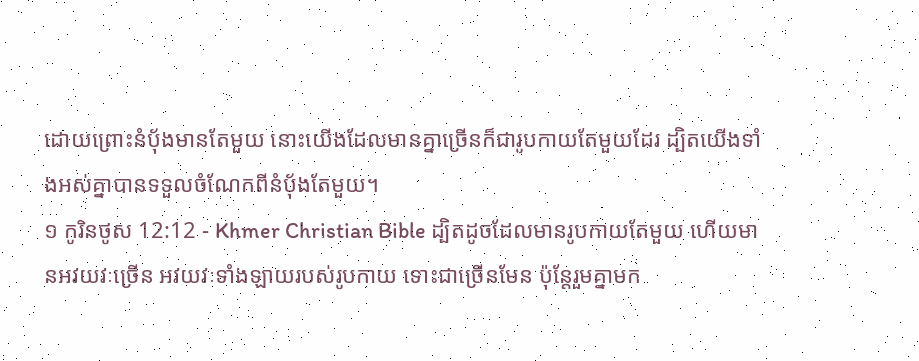ដោយព្រោះនំប៉័ងមានតែមួយ នោះយើងដែលមានគ្នាច្រើនក៏ជារូបកាយតែមួយដែរ ដ្បិតយើងទាំងអស់គ្នាបានទទួលចំណែកពីនំប៉័ងតែមួយ។
១ កូរិនថូស 12:12 - Khmer Christian Bible ដ្បិតដូចដែលមានរូបកាយតែមួយ ហើយមានអវយវៈច្រើន អវយវៈទាំងឡាយរបស់រូបកាយ ទោះជាច្រើនមែន ប៉ុន្ដែរួមគ្នាមក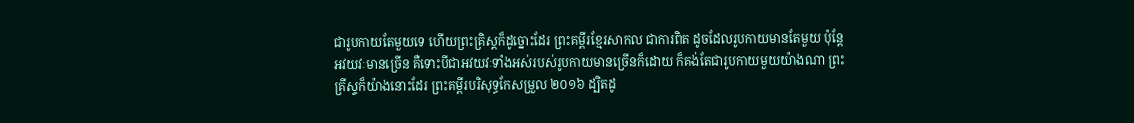ជារូបកាយតែមួយទេ ហើយព្រះគ្រិស្ដក៏ដូច្នោះដែរ ព្រះគម្ពីរខ្មែរសាកល ជាការពិត ដូចដែលរូបកាយមានតែមួយ ប៉ុន្តែអវយវៈមានច្រើន គឺទោះបីជាអវយវៈទាំងអស់របស់រូបកាយមានច្រើនក៏ដោយ ក៏គង់តែជារូបកាយមួយយ៉ាងណា ព្រះគ្រីស្ទក៏យ៉ាងនោះដែរ ព្រះគម្ពីរបរិសុទ្ធកែសម្រួល ២០១៦ ដ្បិតដូ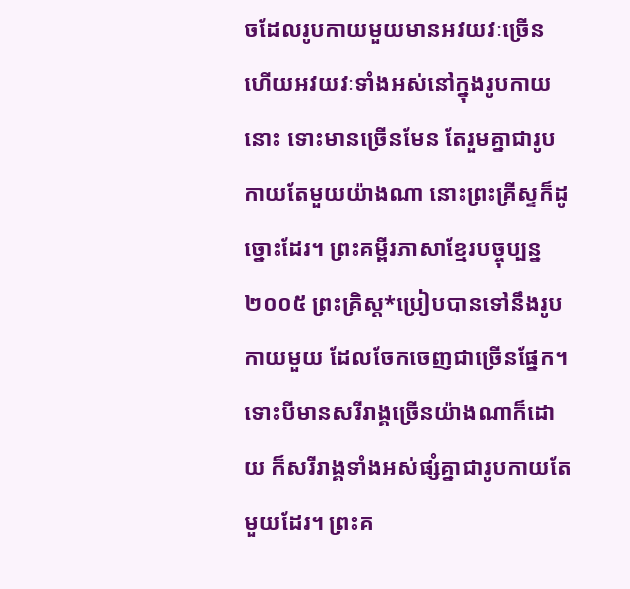ចដែលរូបកាយមួយមានអវយវៈច្រើន ហើយអវយវៈទាំងអស់នៅក្នុងរូបកាយនោះ ទោះមានច្រើនមែន តែរួមគ្នាជារូបកាយតែមួយយ៉ាងណា នោះព្រះគ្រីស្ទក៏ដូច្នោះដែរ។ ព្រះគម្ពីរភាសាខ្មែរបច្ចុប្បន្ន ២០០៥ ព្រះគ្រិស្ត*ប្រៀបបានទៅនឹងរូបកាយមួយ ដែលចែកចេញជាច្រើនផ្នែក។ ទោះបីមានសរីរាង្គច្រើនយ៉ាងណាក៏ដោយ ក៏សរីរាង្គទាំងអស់ផ្សំគ្នាជារូបកាយតែមួយដែរ។ ព្រះគ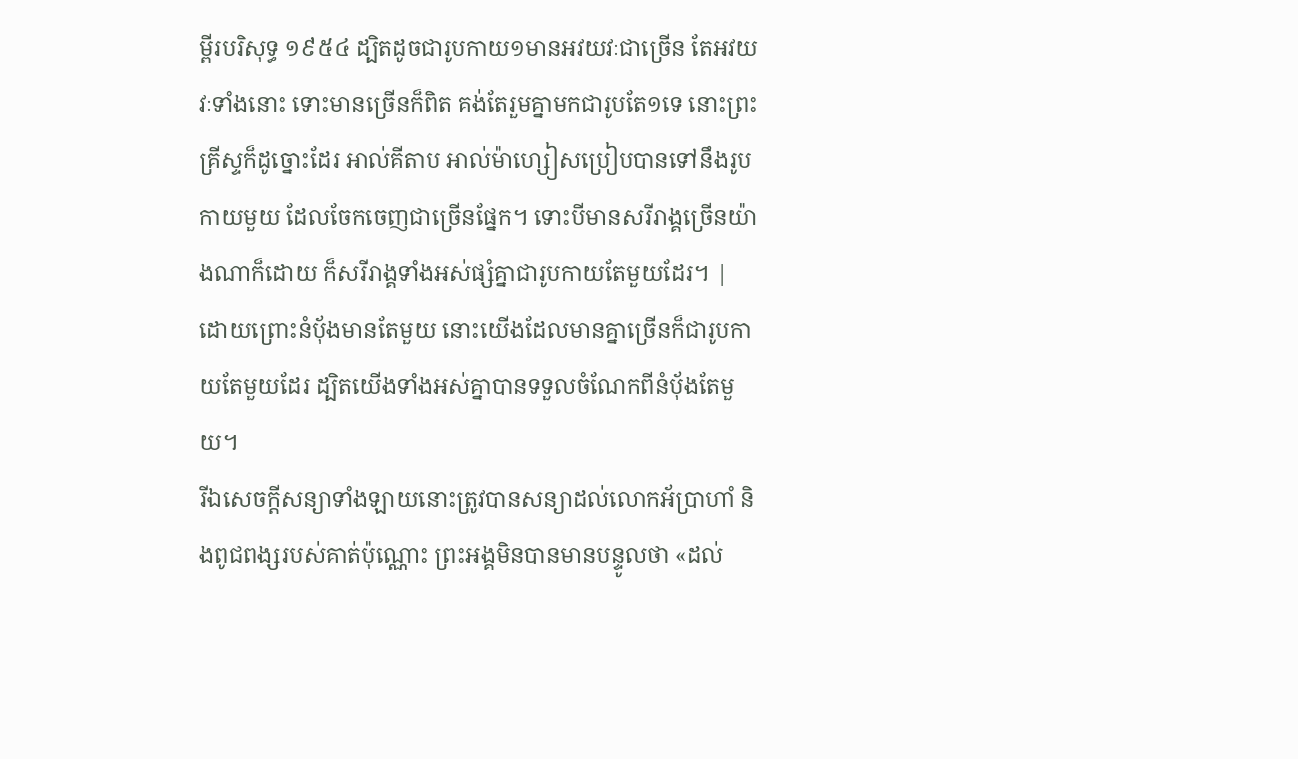ម្ពីរបរិសុទ្ធ ១៩៥៤ ដ្បិតដូចជារូបកាយ១មានអវយវៈជាច្រើន តែអវយវៈទាំងនោះ ទោះមានច្រើនក៏ពិត គង់តែរួមគ្នាមកជារូបតែ១ទេ នោះព្រះគ្រីស្ទក៏ដូច្នោះដែរ អាល់គីតាប អាល់ម៉ាហ្សៀសប្រៀបបានទៅនឹងរូបកាយមួយ ដែលចែកចេញជាច្រើនផ្នែក។ ទោះបីមានសរីរាង្គច្រើនយ៉ាងណាក៏ដោយ ក៏សរីរាង្គទាំងអស់ផ្សំគ្នាជារូបកាយតែមួយដែរ។ |
ដោយព្រោះនំប៉័ងមានតែមួយ នោះយើងដែលមានគ្នាច្រើនក៏ជារូបកាយតែមួយដែរ ដ្បិតយើងទាំងអស់គ្នាបានទទួលចំណែកពីនំប៉័ងតែមួយ។
រីឯសេចក្ដីសន្យាទាំងឡាយនោះត្រូវបានសន្យាដល់លោកអ័ប្រាហាំ និងពូជពង្សរបស់គាត់ប៉ុណ្ណោះ ព្រះអង្គមិនបានមានបន្ទូលថា «ដល់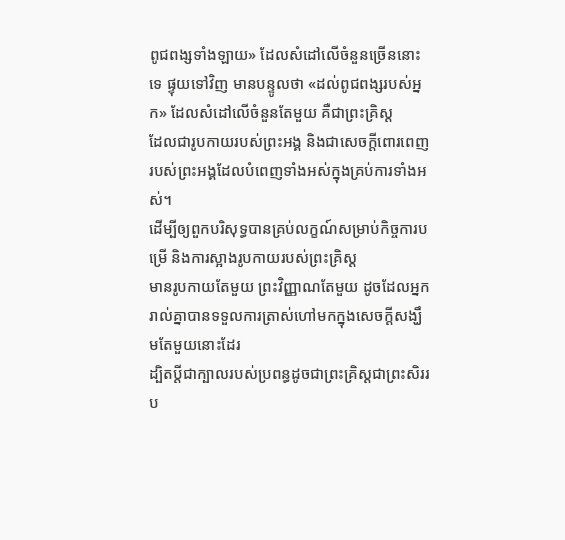ពូជពង្សទាំងឡាយ» ដែលសំដៅលើចំនួនច្រើននោះទេ ផ្ទុយទៅវិញ មានបន្ទូលថា «ដល់ពូជពង្សរបស់អ្នក» ដែលសំដៅលើចំនួនតែមួយ គឺជាព្រះគ្រិស្ដ
ដែលជារូបកាយរបស់ព្រះអង្គ និងជាសេចក្ដីពោរពេញរបស់ព្រះអង្គដែលបំពេញទាំងអស់ក្នុងគ្រប់ការទាំងអស់។
ដើម្បីឲ្យពួកបរិសុទ្ធបានគ្រប់លក្ខណ៍សម្រាប់កិច្ចការបម្រើ និងការស្អាងរូបកាយរបស់ព្រះគ្រិស្ដ
មានរូបកាយតែមួយ ព្រះវិញ្ញាណតែមួយ ដូចដែលអ្នករាល់គ្នាបានទទួលការត្រាស់ហៅមកក្នុងសេចក្ដីសង្ឃឹមតែមួយនោះដែរ
ដ្បិតប្ដីជាក្បាលរបស់ប្រពន្ធដូចជាព្រះគ្រិស្ដជាព្រះសិររប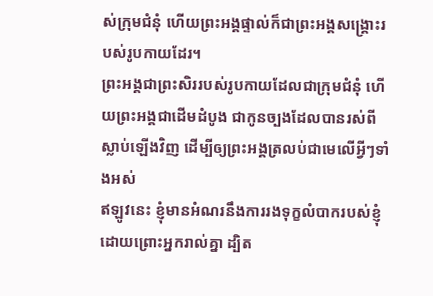ស់ក្រុមជំនុំ ហើយព្រះអង្គផ្ទាល់ក៏ជាព្រះអង្គសង្គ្រោះរបស់រូបកាយដែរ។
ព្រះអង្គជាព្រះសិររបស់រូបកាយដែលជាក្រុមជំនុំ ហើយព្រះអង្គជាដើមដំបូង ជាកូនច្បងដែលបានរស់ពីស្លាប់ឡើងវិញ ដើម្បីឲ្យព្រះអង្គត្រលប់ជាមេលើអ្វីៗទាំងអស់
ឥឡូវនេះ ខ្ញុំមានអំណរនឹងការរងទុក្ខលំបាករបស់ខ្ញុំដោយព្រោះអ្នករាល់គ្នា ដ្បិត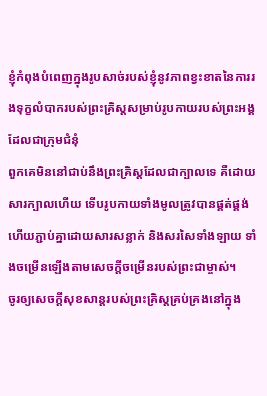ខ្ញុំកំពុងបំពេញក្នុងរូបសាច់របស់ខ្ញុំនូវភាពខ្វះខាតនៃការរងទុក្ខលំបាករបស់ព្រះគ្រិស្ដសម្រាប់រូបកាយរបស់ព្រះអង្គដែលជាក្រុមជំនុំ
ពួកគេមិននៅជាប់នឹងព្រះគ្រិស្ដដែលជាក្បាលទេ គឺដោយសារក្បាលហើយ ទើបរូបកាយទាំងមូលត្រូវបានផ្គត់ផ្គង់ ហើយភ្ជាប់គ្នាដោយសារសន្លាក់ និងសរសៃទាំងឡាយ ទាំងចម្រើនឡើងតាមសេចក្ដីចម្រើនរបស់ព្រះជាម្ចាស់។
ចូរឲ្យសេចក្ដីសុខសាន្ដរបស់ព្រះគ្រិស្ដគ្រប់គ្រងនៅក្នុង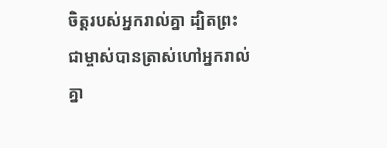ចិត្ដរបស់អ្នករាល់គ្នា ដ្បិតព្រះជាម្ចាស់បានត្រាស់ហៅអ្នករាល់គ្នា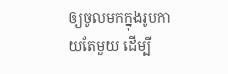ឲ្យចូលមកក្នុងរូបកាយតែមួយ ដើម្បី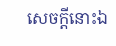សេចក្ដីនោះឯ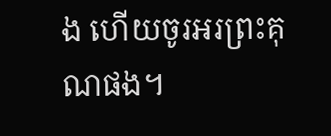ង ហើយចូរអរព្រះគុណផង។